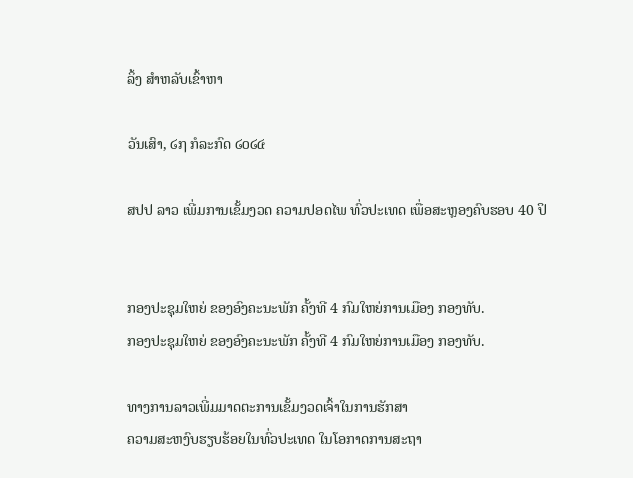ລິ້ງ ສຳຫລັບເຂົ້າຫາ

ວັນເສົາ, ໒໗ ກໍລະກົດ ໒໐໒໔

ສປປ ລາວ ເພີ່ມການເຂັ້ມງວດ ຄວາມປອດໄພ ທົ່ວປະເທດ ເພື່ອສະຫຼອງຄົບຮອບ 40 ປິ


ກອງປະຊຸມໃຫຍ່ ຂອງອົງຄະນະພັກ ຄັ້ງທີ 4 ກົມໃຫຍ່ການເມືອງ ກອງທັບ.
ກອງປະຊຸມໃຫຍ່ ຂອງອົງຄະນະພັກ ຄັ້ງທີ 4 ກົມໃຫຍ່ການເມືອງ ກອງທັບ.

ທາງການລາວເພີ່ມມາດຕະການເຂັ້ມງວດເຈົ້າໃນການຮັກສາ
ຄວາມສະຫງົບຮຽບຮ້ອຍໃນທົ່ວປະເທດ ໃນໂອກາດການສະຖາ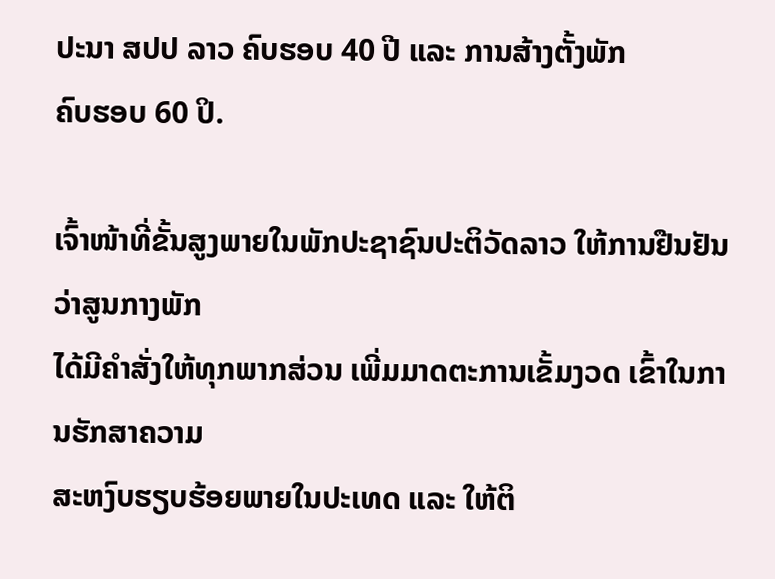ປະນາ ສປປ ລາວ ຄົບຮອບ 40 ປີ ແລະ ການສ້າງຕັ້ງພັກ
ຄົບຮອບ 60 ປິ.

ເຈົ້າໜ້າທີ່ຂັ້ນສູງພາຍໃນພັກປະຊາຊົນປະຕິວັດລາວ ໃຫ້ການຢືນຢັນວ່າສູນກາງພັກ
ໄດ້ມີຄຳສັ່ງໃຫ້ທຸກພາກສ່ວນ ເພີ່ມມາດຕະການເຂັ້ມງວດ ເຂົ້າໃນການຮັກສາຄວາມ
ສະຫງົບຮຽບຮ້ອຍພາຍໃນປະເທດ ແລະ ໃຫ້ຕິ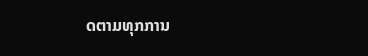ດຕາມທຸກການ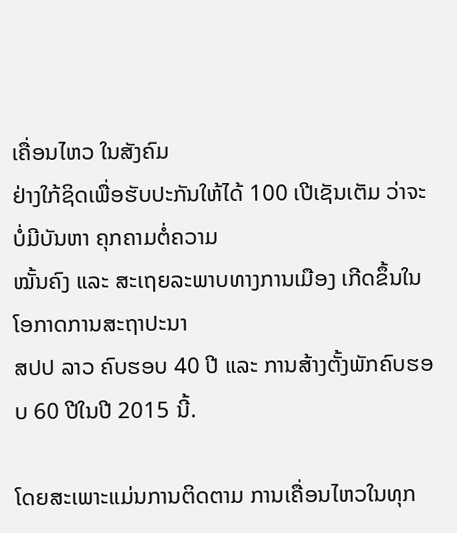ເຄື່ອນໄຫວ ໃນສັງຄົມ
ຢ່າງໃກ້ຊິດເພື່ອຮັບປະກັນໃຫ້ໄດ້ 100 ເປີເຊັນເຕັມ ວ່າຈະບໍ່ມີບັນຫາ ຄຸກຄາມຕໍ່ຄວາມ
ໝັ້ນຄົງ ແລະ ສະເຖຍລະພາບທາງການເມືອງ ເກີດຂຶ້ນໃນໂອກາດການສະຖາປະນາ
ສປປ ລາວ ຄົບຮອບ 40 ປີ ແລະ ການສ້າງຕັ້ງພັກຄົບຮອບ 60 ປີໃນປີ 2015 ນີ້.

ໂດຍສະເພາະແມ່ນການຕິດຕາມ ການເຄື່ອນໄຫວໃນທຸກ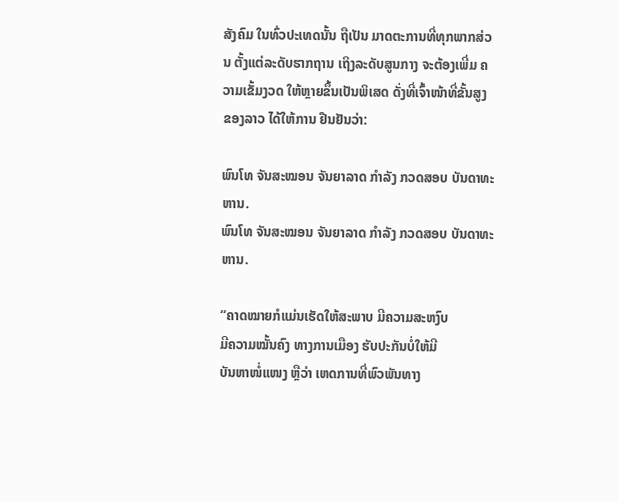ສັງຄົມ ໃນທົ່ວປະເທດນັ້ນ ຖືເປັນ ມາດຕະການທີ່ທຸກພາກສ່ວນ ຕັ້ງແຕ່ລະດັບຮາກຖານ ເຖິງລະດັບສູນກາງ ຈະຕ້ອງເພີ່ມ ຄວາມເຂັ້ມງວດ ໃຫ້ຫຼາຍຂຶ້ນເປັນພິເສດ ດັ່ງທີ່ເຈົ້າໜ້າທີ່ຂັ້ນສູງ ຂອງລາວ ໄດ້ໃຫ້ການ ຢືນຢັນວ່າ:

ພົນໂທ ຈັນສະໝອນ ຈັນຍາລາດ ກຳລັງ ກວດສອບ ບັນດາທະຫານ.
ພົນໂທ ຈັນສະໝອນ ຈັນຍາລາດ ກຳລັງ ກວດສອບ ບັນດາທະຫານ.

“ຄາດໝາຍກໍແມ່ນເຮັດໃຫ້ສະພາບ ມີຄວາມສະຫງົບ
ມີຄວາມໝັ້ນຄົງ ທາງການເມືອງ ຮັບປະກັນບໍ່ໃຫ້ມີ
ບັນຫາໜໍ່ແໜງ ຫຼືວ່າ ເຫດການທີ່ພົວພັນທາງ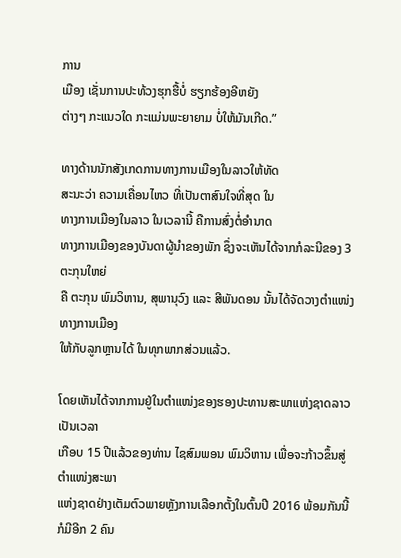ການ
ເມືອງ ເຊັ່ນການປະທ້ວງຮຸກຮື້ບໍ່ ຮຽກຮ້ອງອີຫຍັງ
ຕ່າງໆ ກະແນວໃດ ກະແມ່ນພະຍາຍາມ ບໍ່ໃຫ້ມັນເກີດ.”

ທາງດ້ານນັກສັງເກດການທາງການເມືອງໃນລາວໃຫ້ທັດ
ສະນະວ່າ ຄວາມເຄື່ອນໄຫວ ທີ່ເປັນຕາສົນໃຈທີ່ສຸດ ໃນ
ທາງການເມືອງໃນລາວ ໃນເວລານີ້ ຄືການສົ່ງຕໍ່ອຳນາດ
ທາງການເມືອງຂອງບັນດາຜູ້ນຳຂອງພັກ ຊຶ່ງຈະເຫັນໄດ້ຈາກກໍລະນີຂອງ 3 ຕະກຸນໃຫຍ່
ຄື ຕະກຸນ ພົມວິຫານ, ສຸພານຸວົງ ແລະ ສີພັນດອນ ນັ້ນໄດ້ຈັດວາງຕຳແໜ່ງ ທາງການເມືອງ
ໃຫ້ກັບລູກຫຼານໄດ້ ໃນທຸກພາກສ່ວນແລ້ວ.

ໂດຍເຫັນໄດ້ຈາກການຢູ່ໃນຕຳແໜ່ງຂອງຮອງປະທານສະພາແຫ່ງຊາດລາວ ເປັນເວລາ
ເກືອບ 15 ປີແລ້ວຂອງທ່ານ ໄຊສົມພອນ ພົມວິຫານ ເພື່ອຈະກ້າວຂຶ້ນສູ່ຕຳແໜ່ງສະພາ
ແຫ່ງຊາດຢ່າງເຕັມຕົວພາຍຫຼັງການເລືອກຕັ້ງໃນຕົ້ນປີ 2016 ພ້ອມກັນນີ້ ກໍມີອີກ 2 ຄົນ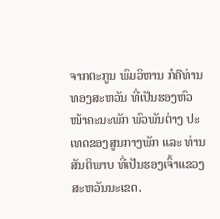ຈາກຕະກູນ ພົມວິຫານ ກໍຄືທ່ານ ທອງສະຫວັນ ທີ່ເປັນຮອງຫົວໜ້າຄະນະພັກ ພົວພັນຕ່າງ ປະເທດຂອງສູນກາງພັກ ແລະ ທ່ານ ສັນຕິພາບ ທີ່ເປັນຮອງເຈົ້າແຂວງ ສະຫວັນນະເຂດ.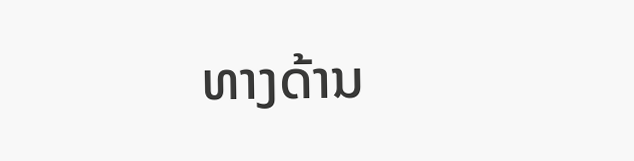ທາງດ້ານ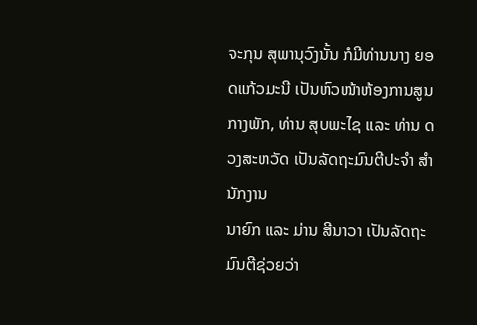ຈະກຸນ ສຸພານຸວົງນັ້ນ ກໍມີທ່ານນາງ ຍອດແກ້ວມະນີ ເປັນຫົວໜ້າຫ້ອງການສູນ
ກາງພັກ, ທ່ານ ສຸບພະໄຊ ແລະ ທ່ານ ດວງສະຫວັດ ເປັນລັດຖະມົນຕີປະຈຳ ສຳນັກງານ
ນາຍົກ ແລະ ມ່ານ ສີນາວາ ເປັນລັດຖະມົນຕີຊ່ວຍວ່າ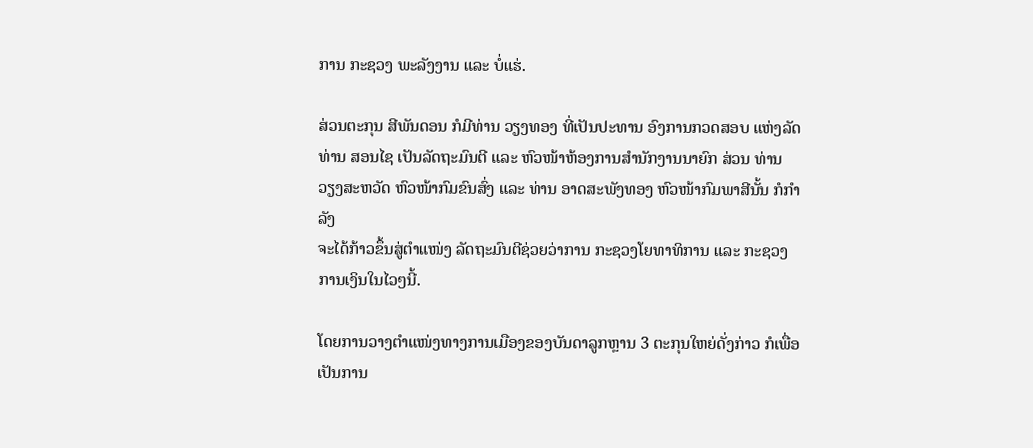ການ ກະຊວງ ພະລັງງານ ແລະ ບໍ່ແຮ່.

ສ່ວນຕະກຸນ ສີພັນດອນ ກໍມີທ່ານ ວຽງທອງ ທີ່ເປັນປະທານ ອົງການກວດສອບ ແຫ່ງລັດ ທ່ານ ສອນໄຊ ເປັນລັດຖະມົນຕີ ແລະ ຫົວໜ້າຫ້ອງການສຳນັກງານນາຍົກ ສ່ວນ ທ່ານ ວຽງສະຫວັດ ຫົວໜ້າກົມຂົນສົ່ງ ແລະ ທ່ານ ອາດສະພັງທອງ ຫົວໜ້າກົມພາສີນັ້ນ ກໍກຳລັງ
ຈະໄດ້ກ້າວຂຶ້ນສູ່ຕຳແໜ່ງ ລັດຖະມົນຕີຊ່ວຍວ່າການ ກະຊວງໂຍທາທິການ ແລະ ກະຊວງ
ການເງິນໃນໄວໆນີ້.

ໂດຍການວາງຕຳແໜ່ງທາງການເມືອງຂອງບັນດາລູກຫຼານ 3 ຕະກຸນໃຫຍ່ດັ່ງກ່າວ ກໍເພື່ອ
ເປັນການ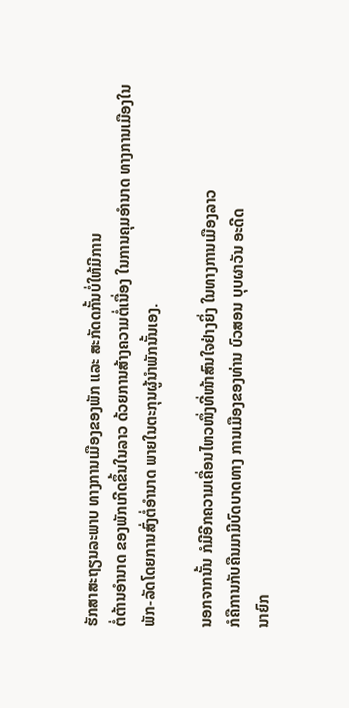ຮັກສາສະຖຽນລະພາບ ທາງການເມືອງຂອງພັກ ແລະ ສະກັດດກັ້ນບໍ່ໃຫ້ມີການ
ຕໍ່ຕ້ານອຳນາດ ຂອງພັກເກີດຂຶ້ນໃນລາວ ດ້ວຍການສ້າງຄວາມຕໍ່ເນື່ອງ ໃນການຄຸມອຳນາດ ທາງການເມືອງໃນພັກ-ລັດໂດຍການສົ່ງຕໍ່ອຳນາດ ພາຍໃນຕະກຸນຜູ້ນຳພັກນັ້ນເອງ.

ນອກຈາກນັ້ນ ກໍມີອີກຄວາມເຄື່ອນໄຫວໜຶ່ງທີ່ໜ້າສົນໃຈຢ່າງຍິ່ງ ໃນທາງການເມືອງລາວ
ກໍຄືການກັບຄືນມາມີບົດບາດທາງ ການເມືອງຂອງທ່ານ ບົວສອນ ບຸບຜາວັນ ອະດີດ
ນາຍົກ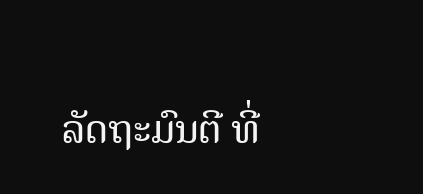ລັດຖະມົນຕີ ທີ່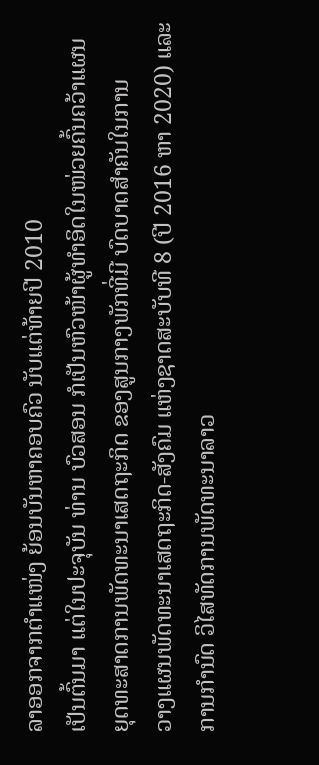ລາອອກຈາກຕຳແໜ່ງ ຍ້ອນບັນຫາຄອບຄົວ ນັບແຕ່ທ້າຍປີ 2010
ເປັນຕົ້ນມາ ແຕ່ໃນປະຈຸບັນ ທ່ານ ບົວສອນ ກໍເປັນຫົວໜ້າຜູ້ທຳອິດໃນໜ່ວຍຄົ້ນຄວ້າແຜນ
ຍຸດທະສາດການພັດທະນາເສດຖະກິດ ຂອງສູນກາງພັກທີ່ມີ ບົດບາດສຳຄັນໃນການ
ວາງແຜນພັດທະນາເສດຖະກິດ-ສັງຄົມ ແຫ່ງຊາດສະບັບທີ 8 (ປີ 2016 ຫາ 2020) ແລະ ການກຳນົດ ວິໄສທັດການພັດທະນາລາວ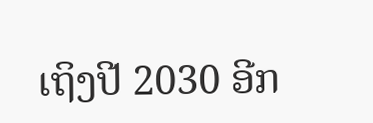ເຖິງປີ 2030 ອີກ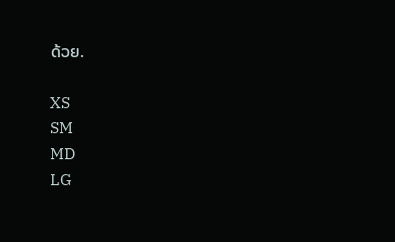ດ້ວຍ.

XS
SM
MD
LG